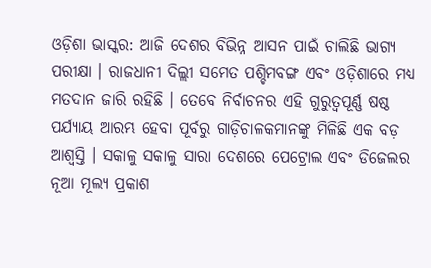ଓଡ଼ିଶା ଭାସ୍କର: ଆଜି ଦେଶର ବିଭିନ୍ନ ଆସନ ପାଇଁ ଚାଲିଛି ଭାଗ୍ୟ ପରୀକ୍ଷା । ରାଜଧାନୀ ଦିଲ୍ଲୀ ସମେତ ପଶ୍ଚିମବଙ୍ଗ ଏବଂ ଓଡ଼ିଶାରେ ମଧ୍ୟ ମତଦାନ ଜାରି ରହିଛି । ତେବେ ନିର୍ବାଚନର ଏହି ଗୁରୁତ୍ୱପୂର୍ଣ୍ଣ ଷଷ୍ଠ ପର୍ଯ୍ୟାୟ ଆରମ୍ଭ ହେବା ପୂର୍ବରୁ ଗାଡ଼ିଚାଳକମାନଙ୍କୁ ମିଳିଛି ଏକ ବଡ଼ ଆଶ୍ୱସ୍ତି । ସକାଳୁ ସକାଳୁ ସାରା ଦେଶରେ ପେଟ୍ରୋଲ ଏବଂ ଡିଜେଲର ନୂଆ ମୂଲ୍ୟ ପ୍ରକାଶ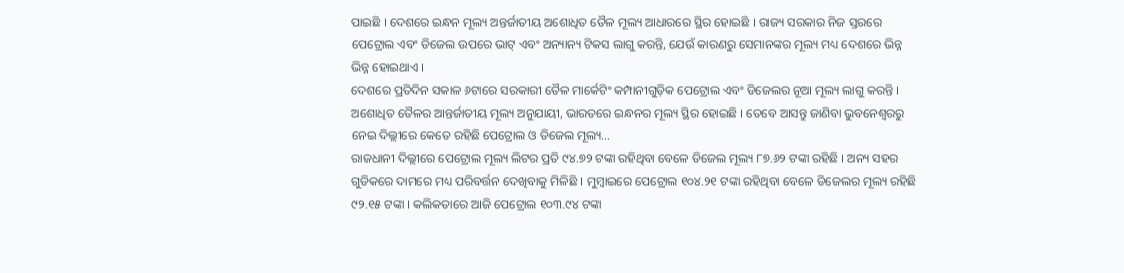ପାଇଛି । ଦେଶରେ ଇନ୍ଧନ ମୂଲ୍ୟ ଅନ୍ତର୍ଜାତୀୟ ଅଶୋଧିତ ତୈଳ ମୂଲ୍ୟ ଆଧାରରେ ସ୍ଥିର ହୋଇଛି । ରାଜ୍ୟ ସରକାର ନିଜ ସ୍ତରରେ ପେଟ୍ରୋଲ ଏବଂ ଡିଜେଲ ଉପରେ ଭାଟ୍ ଏବଂ ଅନ୍ୟାନ୍ୟ ଟିକସ ଲାଗୁ କରନ୍ତି, ଯେଉଁ କାରଣରୁ ସେମାନଙ୍କର ମୂଲ୍ୟ ମଧ୍ୟ ଦେଶରେ ଭିନ୍ନ ଭିନ୍ନ ହୋଇଥାଏ ।
ଦେଶରେ ପ୍ରତିଦିନ ସକାଳ ୬ଟାରେ ସରକାରୀ ତୈଳ ମାର୍କେଟିଂ କମ୍ପାନୀଗୁଡ଼ିକ ପେଟ୍ରୋଲ ଏବଂ ଡିଜେଲର ନୂଆ ମୂଲ୍ୟ ଲାଗୁ କରନ୍ତି । ଅଶୋଧିତ ତୈଳର ଆନ୍ତର୍ଜାତୀୟ ମୂଲ୍ୟ ଅନୁଯାୟୀ, ଭାରତରେ ଇନ୍ଧନର ମୂଲ୍ୟ ସ୍ଥିର ହୋଇଛି । ତେବେ ଆସନ୍ତୁ ଜାଣିବା ଭୁବନେଶ୍ୱରରୁ ନେଇ ଦିଲ୍ଲୀରେ କେତେ ରହିଛି ପେଟ୍ରୋଲ ଓ ଡିଜେଲ ମୂଲ୍ୟ…
ରାଜଧାନୀ ଦିଲ୍ଲୀରେ ପେଟ୍ରୋଲ ମୂଲ୍ୟ ଲିଟର ପ୍ରତି ୯୪.୭୨ ଟଙ୍କା ରହିଥିବା ବେଳେ ଡିଜେଲ ମୂଲ୍ୟ ୮୭.୬୨ ଟଙ୍କା ରହିଛି । ଅନ୍ୟ ସହର ଗୁଡିକରେ ଦାମରେ ମଧ୍ୟ ପରିବର୍ତ୍ତନ ଦେଖିବାକୁ ମିଳିଛି । ମୁମ୍ବାଇରେ ପେଟ୍ରୋଲ ୧୦୪.୨୧ ଟଙ୍କା ରହିଥିବା ବେଳେ ଡିଜେଲର ମୂଲ୍ୟ ରହିଛି ୯୨.୧୫ ଟଙ୍କା । କଲିକତାରେ ଆଜି ପେଟ୍ରୋଲ ୧୦୩.୯୪ ଟଙ୍କା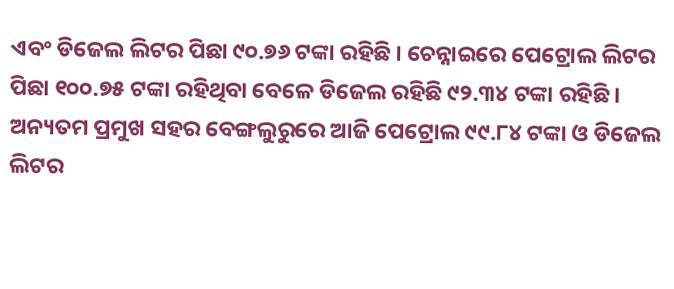ଏବଂ ଡିଜେଲ ଲିଟର ପିଛା ୯୦.୭୬ ଟଙ୍କା ରହିଛି । ଚେନ୍ନାଇରେ ପେଟ୍ରୋଲ ଲିଟର ପିଛା ୧୦୦.୭୫ ଟଙ୍କା ରହିଥିବା ବେଳେ ଡିଜେଲ ରହିଛି ୯୨.୩୪ ଟଙ୍କା ରହିଛି । ଅନ୍ୟତମ ପ୍ରମୁଖ ସହର ବେଙ୍ଗଲୁରୁରେ ଆଜି ପେଟ୍ରୋଲ ୯୯.୮୪ ଟଙ୍କା ଓ ଡିଜେଲ ଲିଟର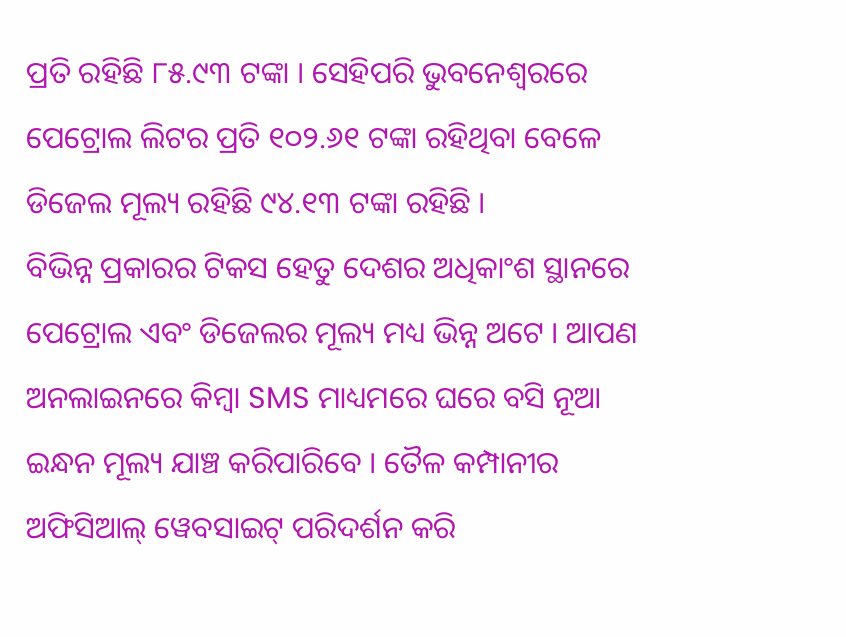ପ୍ରତି ରହିଛି ୮୫.୯୩ ଟଙ୍କା । ସେହିପରି ଭୁବନେଶ୍ୱରରେ ପେଟ୍ରୋଲ ଲିଟର ପ୍ରତି ୧୦୨.୬୧ ଟଙ୍କା ରହିଥିବା ବେଳେ ଡିଜେଲ ମୂଲ୍ୟ ରହିଛି ୯୪.୧୩ ଟଙ୍କା ରହିଛି ।
ବିଭିନ୍ନ ପ୍ରକାରର ଟିକସ ହେତୁ ଦେଶର ଅଧିକାଂଶ ସ୍ଥାନରେ ପେଟ୍ରୋଲ ଏବଂ ଡିଜେଲର ମୂଲ୍ୟ ମଧ୍ୟ ଭିନ୍ନ ଅଟେ । ଆପଣ ଅନଲାଇନରେ କିମ୍ବା SMS ମାଧ୍ୟମରେ ଘରେ ବସି ନୂଆ ଇନ୍ଧନ ମୂଲ୍ୟ ଯାଞ୍ଚ କରିପାରିବେ । ତୈଳ କମ୍ପାନୀର ଅଫିସିଆଲ୍ ୱେବସାଇଟ୍ ପରିଦର୍ଶନ କରି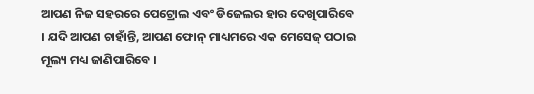ଆପଣ ନିଜ ସହରରେ ପେଟ୍ରୋଲ ଏବଂ ଡିଜେଲର ହାର ଦେଖିପାରିବେ । ଯଦି ଆପଣ ଚାହାଁନ୍ତି, ଆପଣ ଫୋନ୍ ମାଧ୍ୟମରେ ଏକ ମେସେଜ୍ ପଠାଇ ମୂଲ୍ୟ ମଧ୍ୟ ଜାଣିପାରିବେ ।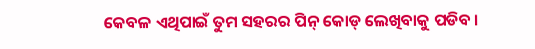କେବଳ ଏଥିପାଇଁ ତୁମ ସହରର ପିନ୍ କୋଡ୍ ଲେଖିବାକୁ ପଡିବ ।